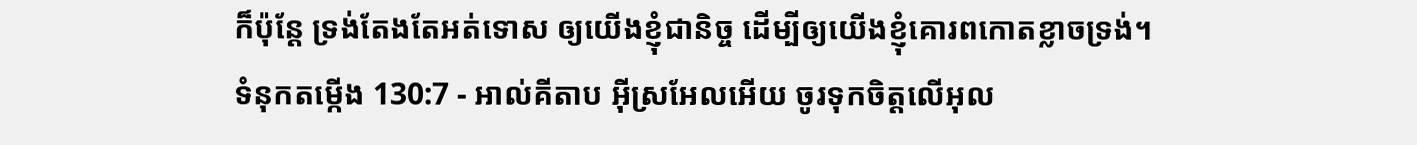ក៏ប៉ុន្តែ ទ្រង់តែងតែអត់ទោស ឲ្យយើងខ្ញុំជានិច្ច ដើម្បីឲ្យយើងខ្ញុំគោរពកោតខ្លាចទ្រង់។
ទំនុកតម្កើង 130:7 - អាល់គីតាប អ៊ីស្រអែលអើយ ចូរទុកចិត្តលើអុល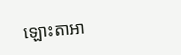ឡោះតាអា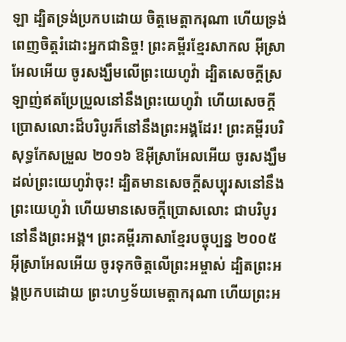ឡា ដ្បិតទ្រង់ប្រកបដោយ ចិត្តមេត្តាករុណា ហើយទ្រង់ពេញចិត្តរំដោះអ្នកជានិច្ច! ព្រះគម្ពីរខ្មែរសាកល អ៊ីស្រាអែលអើយ ចូរសង្ឃឹមលើព្រះយេហូវ៉ា ដ្បិតសេចក្ដីស្រឡាញ់ឥតប្រែប្រួលនៅនឹងព្រះយេហូវ៉ា ហើយសេចក្ដីប្រោសលោះដ៏បរិបូរក៏នៅនឹងព្រះអង្គដែរ! ព្រះគម្ពីរបរិសុទ្ធកែសម្រួល ២០១៦ ឱអ៊ីស្រាអែលអើយ ចូរសង្ឃឹមដល់ព្រះយេហូវ៉ាចុះ! ដ្បិតមានសេចក្ដីសប្បុរសនៅនឹងព្រះយេហូវ៉ា ហើយមានសេចក្ដីប្រោសលោះ ជាបរិបូរនៅនឹងព្រះអង្គ។ ព្រះគម្ពីរភាសាខ្មែរបច្ចុប្បន្ន ២០០៥ អ៊ីស្រាអែលអើយ ចូរទុកចិត្តលើព្រះអម្ចាស់ ដ្បិតព្រះអង្គប្រកបដោយ ព្រះហឫទ័យមេត្តាករុណា ហើយព្រះអ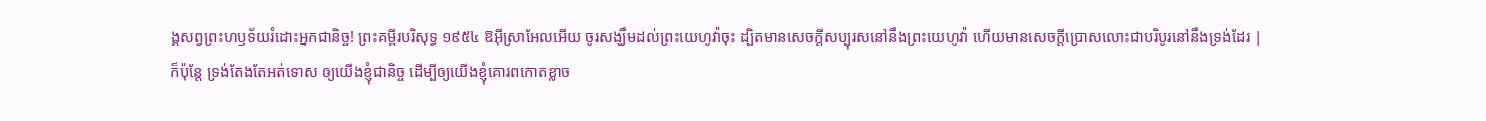ង្គសព្វព្រះហឫទ័យរំដោះអ្នកជានិច្ច! ព្រះគម្ពីរបរិសុទ្ធ ១៩៥៤ ឱអ៊ីស្រាអែលអើយ ចូរសង្ឃឹមដល់ព្រះយេហូវ៉ាចុះ ដ្បិតមានសេចក្ដីសប្បុរសនៅនឹងព្រះយេហូវ៉ា ហើយមានសេចក្ដីប្រោសលោះជាបរិបូរនៅនឹងទ្រង់ដែរ |
ក៏ប៉ុន្តែ ទ្រង់តែងតែអត់ទោស ឲ្យយើងខ្ញុំជានិច្ច ដើម្បីឲ្យយើងខ្ញុំគោរពកោតខ្លាច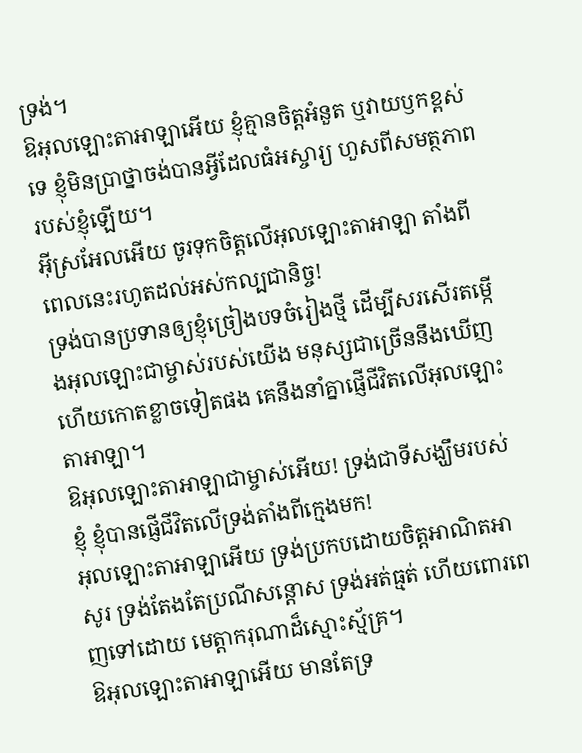ទ្រង់។
ឱអុលឡោះតាអាឡាអើយ ខ្ញុំគ្មានចិត្តអំនួត ឬវាយឫកខ្ពស់ទេ ខ្ញុំមិនប្រាថ្នាចង់បានអ្វីដែលធំអស្ចារ្យ ហួសពីសមត្ថភាពរបស់ខ្ញុំឡើយ។
អ៊ីស្រអែលអើយ ចូរទុកចិត្តលើអុលឡោះតាអាឡា តាំងពីពេលនេះរហូតដល់អស់កល្បជានិច្ច!
ទ្រង់បានប្រទានឲ្យខ្ញុំច្រៀងបទចំរៀងថ្មី ដើម្បីសរសើរតម្កើងអុលឡោះជាម្ចាស់របស់យើង មនុស្សជាច្រើននឹងឃើញ ហើយកោតខ្លាចទៀតផង គេនឹងនាំគ្នាផ្ញើជីវិតលើអុលឡោះតាអាឡា។
ឱអុលឡោះតាអាឡាជាម្ចាស់អើយ! ទ្រង់ជាទីសង្ឃឹមរបស់ខ្ញុំ ខ្ញុំបានផ្ញើជីវិតលើទ្រង់តាំងពីក្មេងមក!
អុលឡោះតាអាឡាអើយ ទ្រង់ប្រកបដោយចិត្តអាណិតអាសូរ ទ្រង់តែងតែប្រណីសន្ដោស ទ្រង់អត់ធ្មត់ ហើយពោរពេញទៅដោយ មេត្តាករុណាដ៏ស្មោះស្ម័គ្រ។
ឱអុលឡោះតាអាឡាអើយ មានតែទ្រ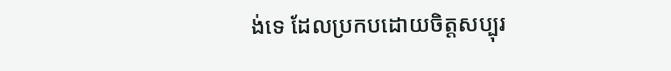ង់ទេ ដែលប្រកបដោយចិត្តសប្បុរ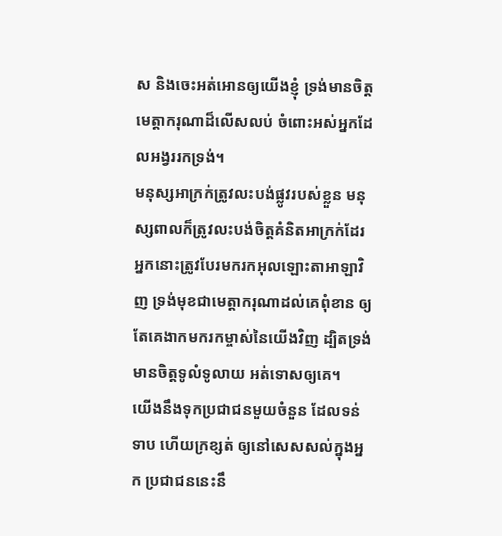ស និងចេះអត់អោនឲ្យយើងខ្ញុំ ទ្រង់មានចិត្តមេត្តាករុណាដ៏លើសលប់ ចំពោះអស់អ្នកដែលអង្វររកទ្រង់។
មនុស្សអាក្រក់ត្រូវលះបង់ផ្លូវរបស់ខ្លួន មនុស្សពាលក៏ត្រូវលះបង់ចិត្តគំនិតអាក្រក់ដែរ អ្នកនោះត្រូវបែរមករកអុលឡោះតាអាឡាវិញ ទ្រង់មុខជាមេត្តាករុណាដល់គេពុំខាន ឲ្យតែគេងាកមករកម្ចាស់នៃយើងវិញ ដ្បិតទ្រង់មានចិត្តទូលំទូលាយ អត់ទោសឲ្យគេ។
យើងនឹងទុកប្រជាជនមួយចំនួន ដែលទន់ទាប ហើយក្រខ្សត់ ឲ្យនៅសេសសល់ក្នុងអ្នក ប្រជាជននេះនឹ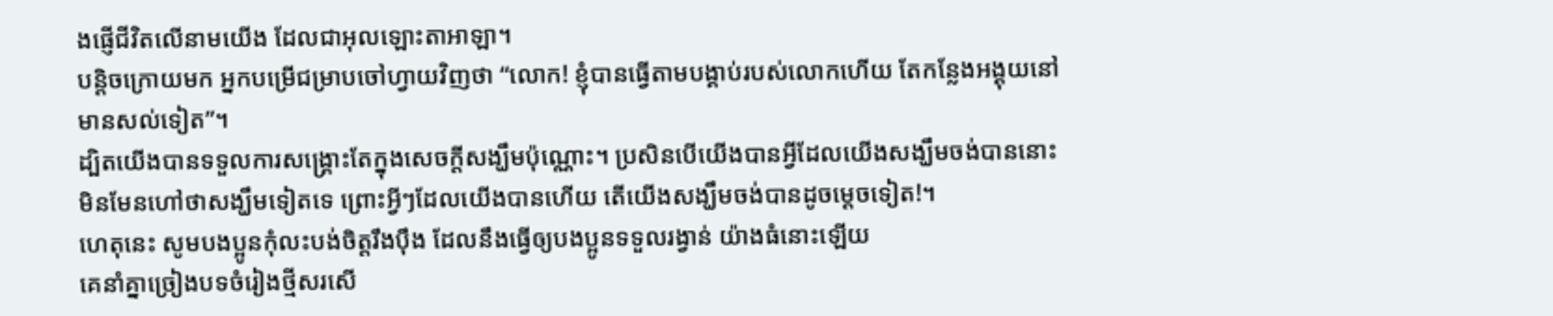ងផ្ញើជីវិតលើនាមយើង ដែលជាអុលឡោះតាអាឡា។
បន្ដិចក្រោយមក អ្នកបម្រើជម្រាបចៅហ្វាយវិញថា “លោក! ខ្ញុំបានធ្វើតាមបង្គាប់របស់លោកហើយ តែកន្លែងអង្គុយនៅមានសល់ទៀត”។
ដ្បិតយើងបានទទួលការសង្គ្រោះតែក្នុងសេចក្ដីសង្ឃឹមប៉ុណ្ណោះ។ ប្រសិនបើយើងបានអ្វីដែលយើងសង្ឃឹមចង់បាននោះ មិនមែនហៅថាសង្ឃឹមទៀតទេ ព្រោះអ្វីៗដែលយើងបានហើយ តើយើងសង្ឃឹមចង់បានដូចម្ដេចទៀត!។
ហេតុនេះ សូមបងប្អូនកុំលះបង់ចិត្ដរឹងប៉ឹង ដែលនឹងធ្វើឲ្យបងប្អូនទទួលរង្វាន់ យ៉ាងធំនោះឡើយ
គេនាំគ្នាច្រៀងបទចំរៀងថ្មីសរសើ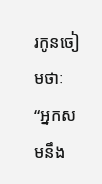រកូនចៀមថាៈ “អ្នកសមនឹង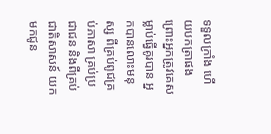ទទួលក្រាំង ហើយបកត្រាផង ព្រោះអ្នកត្រូវគេសម្លាប់ធ្វើគូរបាន អ្នកបានលោះមនុស្ស ពីគ្រប់ពូជគ្រប់ភាសា គ្រប់ប្រជាជន និងពីគ្រប់ជាតិសាសន៍ យកមកជូន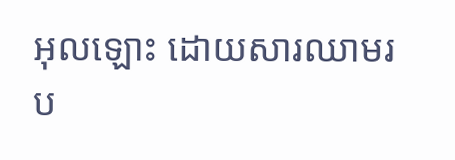អុលឡោះ ដោយសារឈាមរប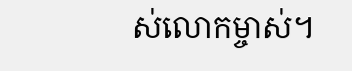ស់លោកម្ចាស់។